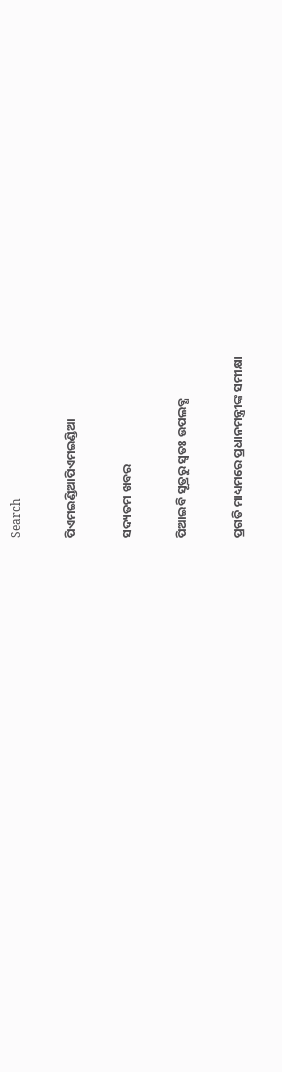Search

ପିଏମଇଣ୍ଡିଆପିଏମଇଣ୍ଡିଆ

ସଦ୍ୟତମ ଖବର

ପିଆଇବି ସୂତ୍ରରୁ ସ୍ବତଃ ଉପଲବ୍ଧ

ପ୍ରଗତି ମାଧ୍ୟମରେ ପ୍ରଧାନମନ୍ତ୍ରୀଙ୍କ ସମୀକ୍ଷା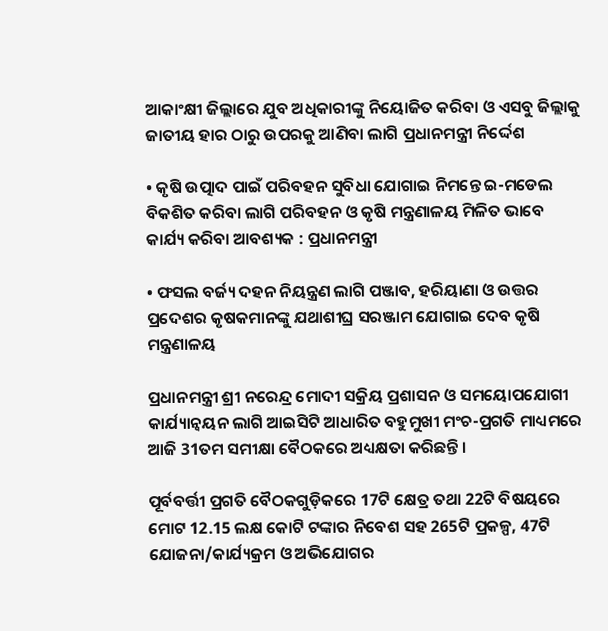ଆକାଂକ୍ଷୀ ଜିଲ୍ଲାରେ ଯୁବ ଅଧିକାରୀଙ୍କୁ ନିୟୋଜିତ କରିବା ଓ ଏସବୁ ଜିଲ୍ଲାକୁ ଜାତୀୟ ହାର ଠାରୁ ଉପରକୁ ଆଣିବା ଲାଗି ପ୍ରଧାନମନ୍ତ୍ରୀ ନିର୍ଦ୍ଦେଶ

• କୃଷି ଉତ୍ପାଦ ପାଇଁ ପରିବହନ ସୁବିଧା ଯୋଗାଇ ନିମନ୍ତେ ଇ-ମଡେଲ ବିକଶିତ କରିବା ଲାଗି ପରିବହନ ଓ କୃଷି ମନ୍ତ୍ରଣାଳୟ ମିଳିତ ଭାବେ କାର୍ଯ୍ୟ କରିବା ଆବଶ୍ୟକ : ପ୍ରଧାନମନ୍ତ୍ରୀ

• ଫସଲ ବର୍ଜ୍ୟ ଦହନ ନିୟନ୍ତ୍ରଣ ଲାଗି ପଞ୍ଜାବ, ହରିୟାଣା ଓ ଉତ୍ତର ପ୍ରଦେଶର କୃଷକମାନଙ୍କୁ ଯଥାଶୀଘ୍ର ସରଞ୍ଜାମ ଯୋଗାଇ ଦେବ କୃଷି ମନ୍ତ୍ରଣାଳୟ

ପ୍ରଧାନମନ୍ତ୍ରୀ ଶ୍ରୀ ନରେନ୍ଦ୍ର ମୋଦୀ ସକ୍ରିୟ ପ୍ରଶାସନ ଓ ସମୟୋପଯୋଗୀ କାର୍ଯ୍ୟାନ୍ୱୟନ ଲାଗି ଆଇସିଟି ଆଧାରିତ ବହୁମୁଖୀ ମଂଚ-ପ୍ରଗତି ମାଧ୍ୟମରେ ଆଜି 31ତମ ସମୀକ୍ଷା ବୈଠକରେ ଅଧ୍ୟକ୍ଷତା କରିଛନ୍ତି ।

ପୂର୍ବବର୍ତ୍ତୀ ପ୍ରଗତି ବୈଠକଗୁଡ଼ିକରେ 17ଟି କ୍ଷେତ୍ର ତଥା 22ଟି ବିଷୟରେ ମୋଟ 12.15 ଲକ୍ଷ କୋଟି ଟଙ୍କାର ନିବେଶ ସହ 265ଟି ପ୍ରକଳ୍ପ, 47ଟି ଯୋଜନା/କାର୍ଯ୍ୟକ୍ରମ ଓ ଅଭିଯୋଗର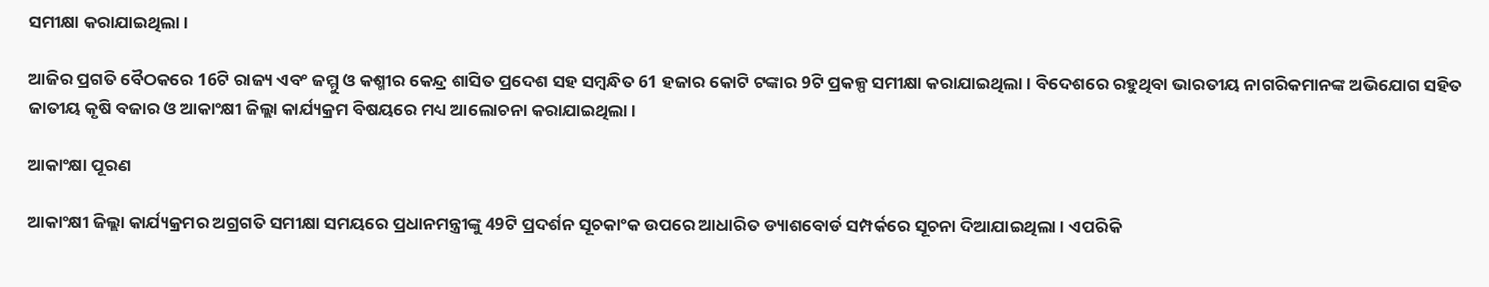ସମୀକ୍ଷା କରାଯାଇଥିଲା ।

ଆଜିର ପ୍ରଗତି ବୈଠକରେ 16ଟି ରାଜ୍ୟ ଏବଂ ଜମ୍ମୁ ଓ କଶ୍ମୀର କେନ୍ଦ୍ର ଶାସିତ ପ୍ରଦେଶ ସହ ସମ୍ବନ୍ଧିତ 61 ହଜାର କୋଟି ଟଙ୍କାର 9ଟି ପ୍ରକଳ୍ପ ସମୀକ୍ଷା କରାଯାଇଥିଲା । ବିଦେଶରେ ରହୁଥିବା ଭାରତୀୟ ନାଗରିକମାନଙ୍କ ଅଭିଯୋଗ ସହିତ ଜାତୀୟ କୃଷି ବଜାର ଓ ଆକାଂକ୍ଷୀ ଜିଲ୍ଲା କାର୍ଯ୍ୟକ୍ରମ ବିଷୟରେ ମଧ୍ୟ ଆଲୋଚନା କରାଯାଇଥିଲା ।

ଆକାଂକ୍ଷା ପୂରଣ

ଆକାଂକ୍ଷୀ ଜିଲ୍ଲା କାର୍ଯ୍ୟକ୍ରମର ଅଗ୍ରଗତି ସମୀକ୍ଷା ସମୟରେ ପ୍ରଧାନମନ୍ତ୍ରୀଙ୍କୁ 49ଟି ପ୍ରଦର୍ଶନ ସୂଚକାଂକ ଉପରେ ଆଧାରିତ ଡ୍ୟାଶବୋର୍ଡ ସମ୍ପର୍କରେ ସୂଚନା ଦିଆଯାଇଥିଲା । ଏପରିକି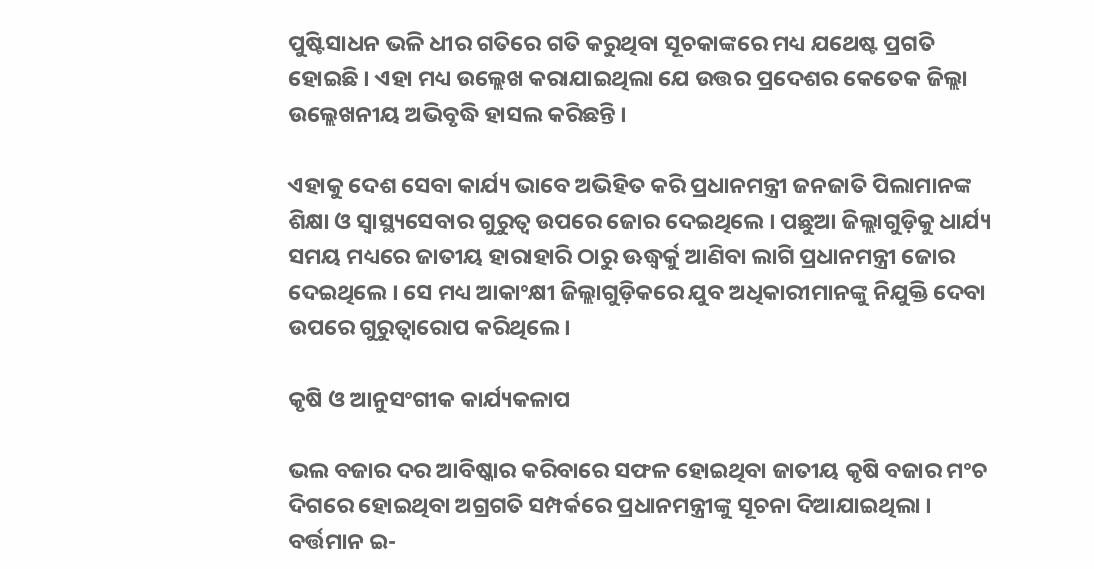ପୁଷ୍ଟିସାଧନ ଭଳି ଧୀର ଗତିରେ ଗତି କରୁଥିବା ସୂଚକାଙ୍କରେ ମଧ୍ୟ ଯଥେଷ୍ଟ ପ୍ରଗତି ହୋଇଛି । ଏହା ମଧ୍ୟ ଉଲ୍ଲେଖ କରାଯାଇଥିଲା ଯେ ଉତ୍ତର ପ୍ରଦେଶର କେତେକ ଜିଲ୍ଲା ଉଲ୍ଲେଖନୀୟ ଅଭିବୃଦ୍ଧି ହାସଲ କରିଛନ୍ତି ।

ଏହାକୁ ଦେଶ ସେବା କାର୍ଯ୍ୟ ଭାବେ ଅଭିହିତ କରି ପ୍ରଧାନମନ୍ତ୍ରୀ ଜନଜାତି ପିଲାମାନଙ୍କ ଶିକ୍ଷା ଓ ସ୍ୱାସ୍ଥ୍ୟସେବାର ଗୁରୁତ୍ୱ ଉପରେ ଜୋର ଦେଇଥିଲେ । ପଛୁଆ ଜିଲ୍ଲାଗୁଡ଼ିକୁ ଧାର୍ଯ୍ୟ ସମୟ ମଧ୍ୟରେ ଜାତୀୟ ହାରାହାରି ଠାରୁ ଊଦ୍ଧ୍ୱର୍କୁ ଆଣିବା ଲାଗି ପ୍ରଧାନମନ୍ତ୍ରୀ ଜୋର ଦେଇଥିଲେ । ସେ ମଧ୍ୟ ଆକାଂକ୍ଷୀ ଜିଲ୍ଲାଗୁଡ଼ିକରେ ଯୁବ ଅଧିକାରୀମାନଙ୍କୁ ନିଯୁକ୍ତି ଦେବା ଉପରେ ଗୁରୁତ୍ୱାରୋପ କରିଥିଲେ ।

କୃଷି ଓ ଆନୁସଂଗୀକ କାର୍ଯ୍ୟକଳାପ

ଭଲ ବଜାର ଦର ଆବିଷ୍କାର କରିବାରେ ସଫଳ ହୋଇଥିବା ଜାତୀୟ କୃଷି ବଜାର ମଂଚ ଦିଗରେ ହୋଇଥିବା ଅଗ୍ରଗତି ସମ୍ପର୍କରେ ପ୍ରଧାନମନ୍ତ୍ରୀଙ୍କୁ ସୂଚନା ଦିଆଯାଇଥିଲା । ବର୍ତ୍ତମାନ ଇ-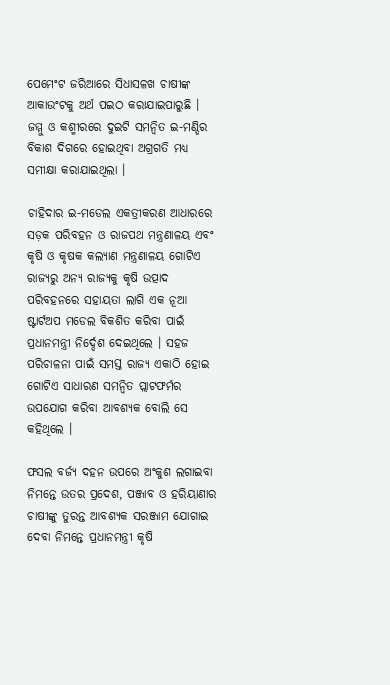ପେମେଂଟ ଜରିଆରେ ସିଧାସଳଖ ଚାଷୀଙ୍କ ଆକାଉଂଟକୁ ଅର୍ଥ ପଇଠ କରାଯାଇପାରୁଛି । ଜମ୍ମୁ ଓ କଶ୍ମୀରରେ ଦୁଇଟି ସମନ୍ୱିତ ଇ-ମଣ୍ଡିର ବିକାଶ ଦିଗରେ ହୋଇଥିବା ଅଗ୍ରଗତି ମଧ୍ୟ ସମୀକ୍ଷା କରାଯାଇଥିଲା ।

ଚାହିଦାର ଇ-ମଡେଲ ଏକତ୍ରୀକରଣ ଆଧାରରେ ସଡ଼କ ପରିବହନ ଓ ରାଜପଥ ମନ୍ତ୍ରଣାଳୟ ଏବଂ କୃଷି ଓ କୃଷକ କଲ୍ୟାଣ ମନ୍ତ୍ରଣାଳୟ ଗୋଟିଏ ରାଜ୍ୟରୁ ଅନ୍ୟ ରାଜ୍ୟକୁ କୃଷି ଉତ୍ପାଦ ପରିବହନରେ ସହାୟତା ଲାଗି ଏକ ନୂଆ ଷ୍ଟାର୍ଟଅପ ମଡେଲ ବିକଶିତ କରିବା ପାଇଁ ପ୍ରଧାନମନ୍ତ୍ରୀ ନିର୍ଦ୍ଦେଶ ଦେଇଥିଲେ । ସହଜ ପରିଚାଳନା ପାଇଁ ସମସ୍ତ ରାଜ୍ୟ ଏକାଠି ହୋଇ ଗୋଟିଏ ସାଧାରଣ ସମନ୍ୱିତ ପ୍ଲାଟଫର୍ମର ଉପଯୋଗ କରିବା ଆବଶ୍ୟକ ବୋଲି ସେ କହିଥିଲେ ।

ଫସଲ ବର୍ଜ୍ୟ ଦହନ ଉପରେ ଅଂକୁଶ ଲଗାଇବା ନିମନ୍ତେ ଉତର ପ୍ରଦେଶ, ପଞ୍ଜାବ ଓ ହରିୟାଣାର ଚାଷୀଙ୍କୁ ତୁରନ୍ତ ଆବଶ୍ୟକ ସରଞ୍ଜାମ ଯୋଗାଇ ଦେବା ନିମନ୍ତେ ପ୍ରଧାନମନ୍ତ୍ରୀ କୃଷି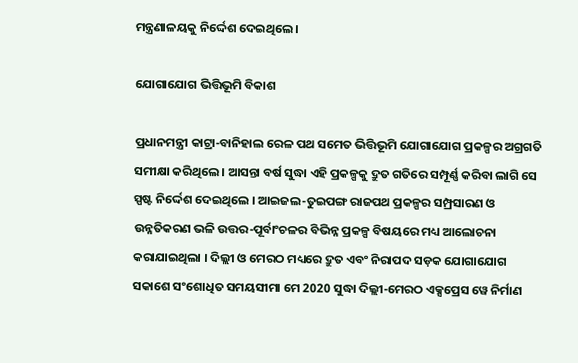ମନ୍ତ୍ରଣାଳୟକୁ ନିର୍ଦ୍ଦେଶ ଦେଇଥିଲେ ।

ଯୋଗାଯୋଗ ଭିତ୍ତିଭୂମି ବିକାଶ

ପ୍ରଧାନମନ୍ତ୍ରୀ କାଟ୍ରା-ବାନିହାଲ ରେଳ ପଥ ସମେତ ଭିତ୍ତିଭୂମି ଯୋଗାଯୋଗ ପ୍ରକଳ୍ପର ଅଗ୍ରଗତି ସମୀକ୍ଷା କରିଥିଲେ । ଆସନ୍ତା ବର୍ଷ ସୁଦ୍ଧା ଏହି ପ୍ରକଳ୍ପକୁ ଦ୍ରୁତ ଗତିରେ ସମ୍ପୂର୍ଣ୍ଣ କରିବା ଲାଗି ସେ ସ୍ପଷ୍ଟ ନିର୍ଦ୍ଦେଶ ଦେଇଥିଲେ । ଆଇଜଲ-ତୁଇପଙ୍ଗ ରାଜପଥ ପ୍ରକଳ୍ପର ସମ୍ପ୍ରସାରଣ ଓ ଉନ୍ନତିକରଣ ଭଳି ଉତ୍ତର-ପୂର୍ବାଂଚଳର ବିଭିନ୍ନ ପ୍ରକଳ୍ପ ବିଷୟରେ ମଧ୍ୟ ଆଲୋଚନା କରାଯାଇଥିଲା । ଦିଲ୍ଲୀ ଓ ମେରଠ ମଧ୍ୟରେ ଦ୍ରୁତ ଏବଂ ନିରାପଦ ସଡ଼କ ଯୋଗାଯୋଗ ସକାଶେ ସଂଶୋଧିତ ସମୟସୀମା ମେ 2020 ସୁଦ୍ଧା ଦିଲ୍ଲୀ-ମେରଠ ଏକ୍ସପ୍ରେସ ୱେ ନିର୍ମାଣ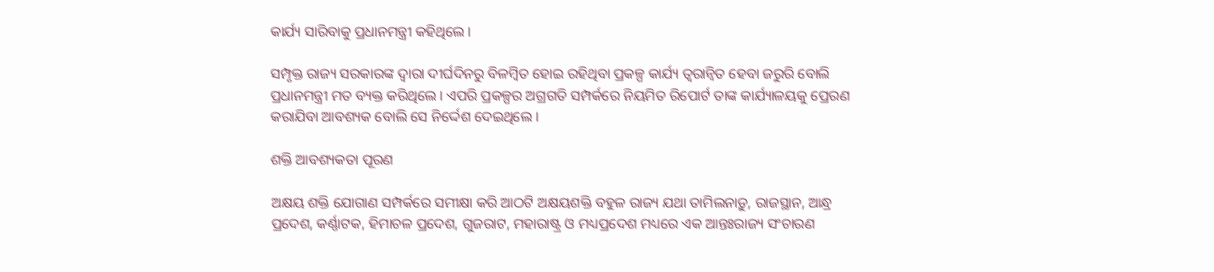କାର୍ଯ୍ୟ ସାରିବାକୁ ପ୍ରଧାନମନ୍ତ୍ରୀ କହିଥିଲେ ।

ସମ୍ପୃକ୍ତ ରାଜ୍ୟ ସରକାରଙ୍କ ଦ୍ୱାରା ଦୀର୍ଘଦିନରୁ ବିଳମ୍ବିତ ହୋଇ ରହିଥିବା ପ୍ରକଳ୍ପ କାର୍ଯ୍ୟ ତ୍ୱରାନ୍ୱିତ ହେବା ଜରୁରି ବୋଲି ପ୍ରଧାନମନ୍ତ୍ରୀ ମତ ବ୍ୟକ୍ତ କରିଥିଲେ । ଏପରି ପ୍ରକଳ୍ପର ଅଗ୍ରଗତି ସମ୍ପର୍କରେ ନିୟମିତ ରିପୋର୍ଟ ତାଙ୍କ କାର୍ଯ୍ୟାଳୟକୁ ପ୍ରେରଣ କରାଯିବା ଆବଶ୍ୟକ ବୋଲି ସେ ନିର୍ଦ୍ଦେଶ ଦେଇଥିଲେ ।

ଶକ୍ତି ଆବଶ୍ୟକତା ପୂରଣ

ଅକ୍ଷୟ ଶକ୍ତି ଯୋଗାଣ ସମ୍ପର୍କରେ ସମୀକ୍ଷା କରି ଆଠଟି ଅକ୍ଷୟଶକ୍ତି ବହୁଳ ରାଜ୍ୟ ଯଥା ତାମିଲନାଡ଼ୁ, ରାଜସ୍ଥାନ, ଆନ୍ଧ୍ର ପ୍ରଦେଶ, କର୍ଣ୍ଣାଟକ, ହିମାଚଳ ପ୍ରଦେଶ, ଗୁଜରାଟ, ମହାରାଷ୍ଟ୍ର ଓ ମଧ୍ୟପ୍ରଦେଶ ମଧ୍ୟରେ ଏକ ଆନ୍ତଃରାଜ୍ୟ ସଂଚାରଣ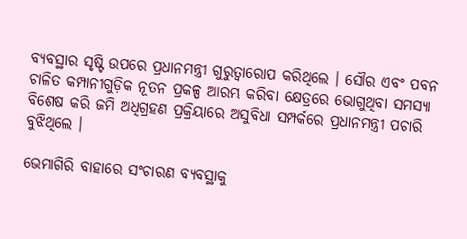ବ୍ୟବସ୍ଥାର ସୃଷ୍ଟି ଉପରେ ପ୍ରଧାନମନ୍ତ୍ରୀ ଗୁରୁତ୍ୱାରୋପ କରିଥିଲେ । ସୌର ଏବଂ ପବନ ଚାଳିତ କମ୍ପାନୀଗୁଡ଼ିକ ନୂତନ ପ୍ରକଳ୍ପ ଆରମ୍ଭ କରିବା କ୍ଷେତ୍ରରେ ଭୋଗୁଥିବା ସମସ୍ୟା ବିଶେଷ କରି ଜମି ଅଧିଗ୍ରହଣ ପ୍ରକ୍ରିୟାରେ ଅସୁବିଧା ସମ୍ପର୍କରେ ପ୍ରଧାନମନ୍ତ୍ରୀ ପଚାରି ବୁଝିଥିଲେ ।

ଭେମାଗିରି ବାହାରେ ସଂଚାରଣ ବ୍ୟବସ୍ଥାକୁ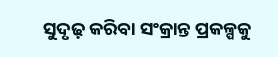ସୁଦୃଢ଼ କରିବା ସଂକ୍ରାନ୍ତ ପ୍ରକଳ୍ପକୁ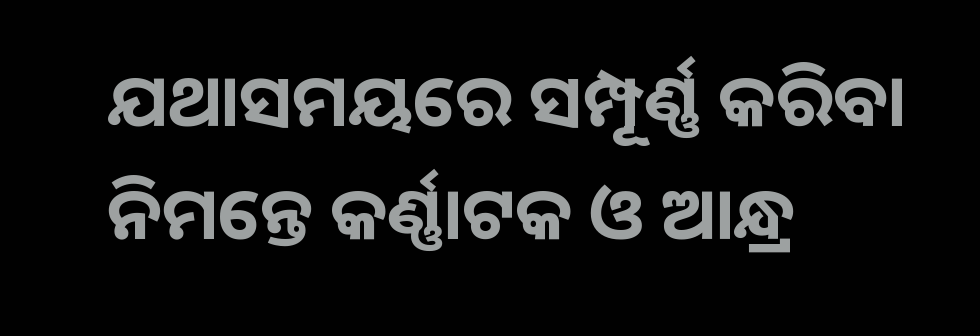ଯଥାସମୟରେ ସମ୍ପୂର୍ଣ୍ଣ କରିବା ନିମନ୍ତେ କର୍ଣ୍ଣାଟକ ଓ ଆନ୍ଧ୍ର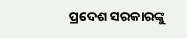ପ୍ରଦେଶ ସରକାରଙ୍କୁ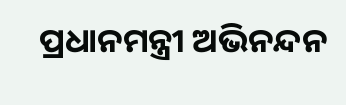ପ୍ରଧାନମନ୍ତ୍ରୀ ଅଭିନନ୍ଦନ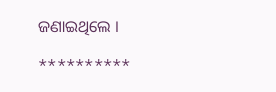ଜଣାଇଥିଲେ ।

**********